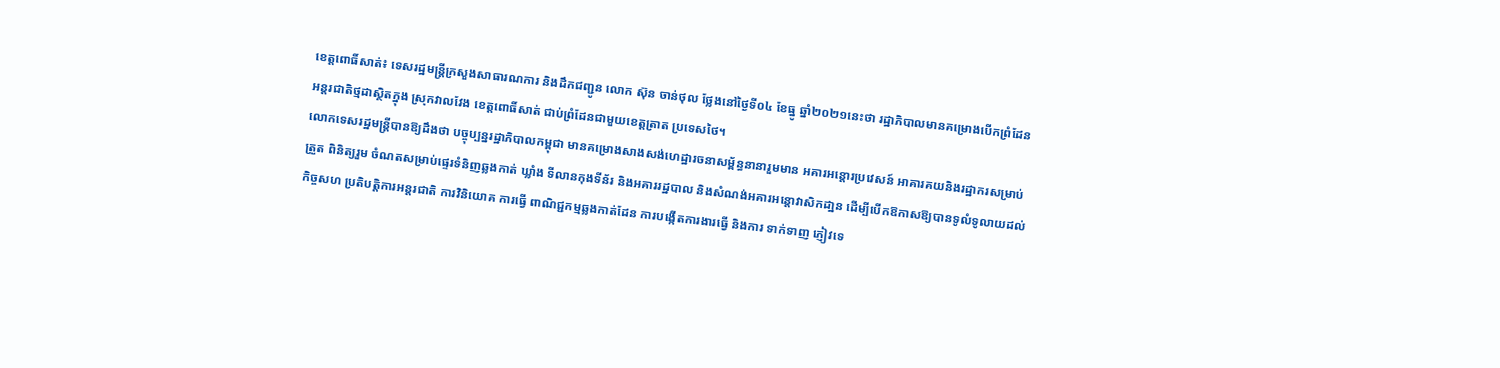ខេត្តពោធិ៍សាត់៖ ទេសរដ្ឋមន្ត្រីក្រសួងសាធារណការ និងដឹកជញ្ជូន លោក ស៊ុន ចាន់ថុល ថ្លែងនៅថ្ងៃទី០៤ ខែធ្នូ ឆ្នាំ២០២១នេះថា រដ្ឋាភិបាលមានគម្រោងបើកព្រំដែន អន្តរជាតិថ្មដាស្ថិតក្នុង ស្រុកវាលវែង ខេត្តពោធិ៍សាត់ ជាប់ព្រំដែនជាមួយខេត្តត្រាត ប្រទេសថៃ។
លោកទេសរដ្ឋមន្ត្រីបានឱ្យដឹងថា បច្ចុប្បន្នរដ្ឋាភិបាលកម្ពុជា មានគម្រោងសាងសង់ហេដ្ឋារចនាសម្ព័ន្ធនានារួមមាន អគារអន្តោរប្រវេសន៍ អាគារគយនិងរដ្ឋាករសម្រាប់ត្រួត ពិនិត្យរួម ចំណតសម្រាប់ផ្ទេរទំនិញឆ្លងកាត់ ឃ្លាំង ទីលានកុងទីន័រ និងអគាររដ្ឋបាល និងសំណង់អគារអន្តោវាសិកដា្ឋន ដើម្បីបើកឱកាសឱ្យបានទូលំទូលាយដល់ កិច្ចសហ ប្រតិបត្តិការអន្តរជាតិ ការវិនិយោគ ការធ្វើ ពាណិជ្ជកម្មឆ្លងកាត់ដែន ការបង្កើតការងារធ្វើ និងការ ទាក់ទាញ ភ្ញៀវទេ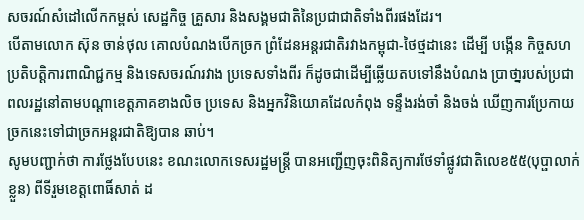សចរណ៍សំដៅលើកកម្ពស់ សេដ្ឋកិច្ច គ្រួសារ និងសង្គមជាតិនៃប្រជាជាតិទាំងពីរផងដែរ។
បើតាមលោក ស៊ុន ចាន់ថុល គោលបំណងបើកច្រក ព្រំដែនអន្តរជាតិរវាងកម្ពុជា-ថៃថ្មដានេះ ដើម្បី បង្កើន កិច្ចសហប្រតិបត្តិការពាណិជ្ជកម្ម និងទេសចរណ៍រវាង ប្រទេសទាំងពីរ ក៏ដូចជាដើម្បីឆ្លើយតបទៅនឹងបំណង ប្រាថា្នរបស់ប្រជាពលរដ្ឋនៅតាមបណ្ដាខេត្តភាគខាងលិច ប្រទេស និងអ្នកវិនិយោគដែលកំពុង ទន្ទឹងរង់ចាំ និងចង់ ឃើញការប្រែកាយ ច្រកនេះទៅជាច្រកអន្តរជាតិឱ្យបាន ឆាប់។
សូមបញ្ជាក់ថា ការថ្លែងបែបនេះ ខណះលោកទេសរដ្ឋមន្ដ្រី បានអញ្ជើញចុះពិនិត្យការថែទាំផ្លូវជាតិលេខ៥៥(បុប្ផាលាក់ខ្លួន) ពីទីរួមខេត្តពោធិ៍សាត់ ដ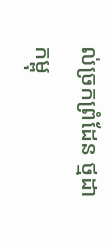ល់ច្រកព្រំដែន ថ្មដា កម្ពុ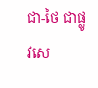ជា-ថៃ ជាផ្លូវសេ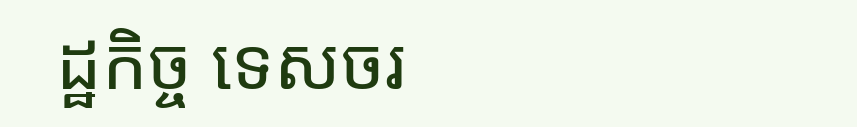ដ្ឋកិច្ច ទេសចរ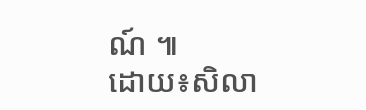ណ៍ ៕
ដោយ៖សិលា